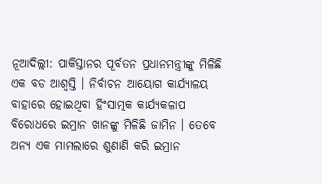ନୂଆଦିଲ୍ଲୀ: ପାକିସ୍ତାନର ପୂର୍ବତନ ପ୍ରଧାନମନ୍ତ୍ରୀଙ୍କୁ ମିଳିଛି ଏକ ବଡ ଆଶ୍ୱସ୍ତି । ନିର୍ବାଚନ ଆୟୋଗ କାର୍ଯ୍ୟାଳୟ ବାହାରେ ହୋଇଥିବା ହିଂସାତ୍ମକ କାର୍ଯ୍ୟକଳାପ ବିରୋଧରେ ଇମ୍ରାନ ଖାନଙ୍କୁ ମିଳିଛି ଜାମିନ । ତେବେ ଅନ୍ୟ ଏକ ମାମଲାରେ ଶୁଣାଣି କରି ଇମ୍ରାନ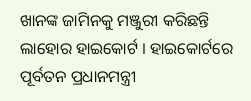ଖାନଙ୍କ ଜାମିନକୁ ମଞ୍ଜୁରୀ କରିଛନ୍ତି ଲାହୋର ହାଇକୋର୍ଟ । ହାଇକୋର୍ଟରେ ପୂର୍ବତନ ପ୍ରଧାନମନ୍ତ୍ରୀ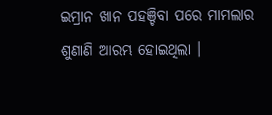ଇମ୍ରାନ ଖାନ ପହଞ୍ଚିବା ପରେ ମାମଲାର ଶୁଣାଣି ଆରମ୍ଭ ହୋଇଥିଲା ।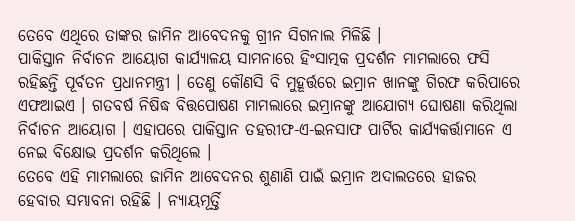ତେବେ ଏଥିରେ ତାଙ୍କର ଜାମିନ ଆବେଦନକୁ ଗ୍ରୀନ ସିଗନାଲ ମିଳିଛି ।
ପାକିସ୍ତାନ ନିର୍ବାଚନ ଆୟୋଗ କାର୍ଯ୍ୟାଳୟ ସାମନାରେ ହିଂସାତ୍ମକ ପ୍ରଦର୍ଶନ ମାମଲାରେ ଫସି ରହିଛନ୍ତି ପୂର୍ବତନ ପ୍ରଧାନମନ୍ତ୍ରୀ । ତେଣୁ କୌଣସି ବି ମୁହୂର୍ତ୍ତରେ ଇମ୍ରାନ ଖାନଙ୍କୁ ଗିରଫ କରିପାରେ ଏଫଆଇଏ । ଗତବର୍ଷ ନିଷିଦ୍ଧ ବିତ୍ତପୋଷଣ ମାମଲାରେ ଇମ୍ରାନଙ୍କୁ ଆଯୋଗ୍ୟ ଘୋଷଣା କରିଥିଲା ନିର୍ବାଚନ ଆୟୋଗ । ଏହାପରେ ପାକିସ୍ତାନ ତହରୀଫ-ଏ-ଇନସାଫ ପାର୍ଟିର କାର୍ଯ୍ୟକର୍ତ୍ତାମାନେ ଏ ନେଇ ବିକ୍ଷୋଭ ପ୍ରଦର୍ଶନ କରିଥିଲେ ।
ତେବେ ଏହି ମାମଲାରେ ଜାମିନ ଆବେଦନର ଶୁଣାଣି ପାଇଁ ଇମ୍ରାନ ଅଦାଲତରେ ହାଜର ହେବାର ସମ୍ଭାବନା ରହିଛି । ନ୍ୟାୟମୂର୍ତ୍ତି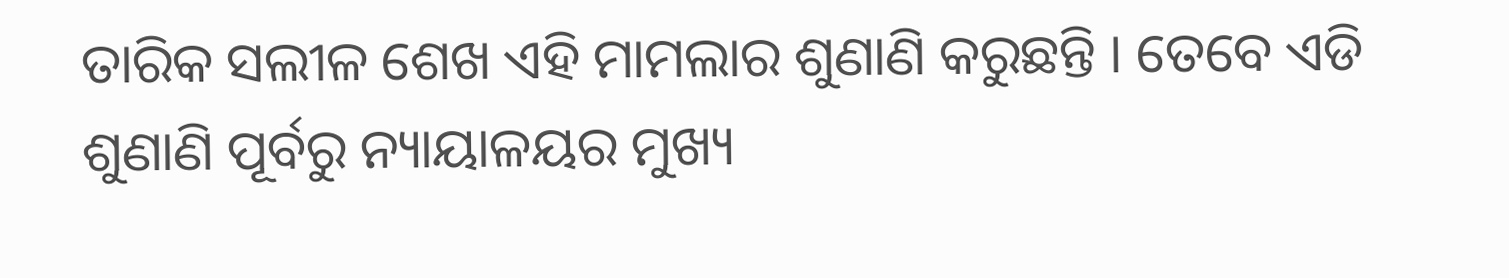ତାରିକ ସଲୀଳ ଶେଖ ଏହି ମାମଲାର ଶୁଣାଣି କରୁଛନ୍ତି । ତେବେ ଏଡି ଶୁଣାଣି ପୂର୍ବରୁ ନ୍ୟାୟାଳୟର ମୁଖ୍ୟ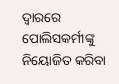ଦ୍ୱାରରେ ପୋଲିସକର୍ମୀଙ୍କୁ ନିୟୋଜିତ କରିବା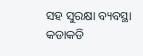ସହ ସୁରକ୍ଷା ବ୍ୟବସ୍ଥା କଡାକଡି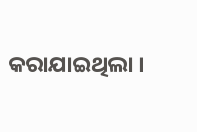କରାଯାଇଥିଲା ।